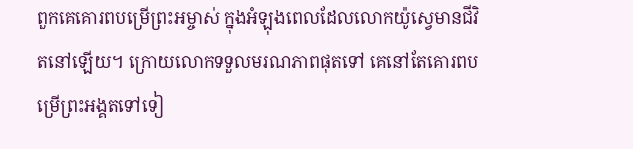ពួកគេគោរពបម្រើព្រះអម្ចាស់ ក្នុងអំឡុងពេលដែលលោកយ៉ូស្វេមានជីវិតនៅឡើយ។ ក្រោយលោកទទួលមរណភាពផុតទៅ គេនៅតែគោរពបម្រើព្រះអង្គតទៅទៀ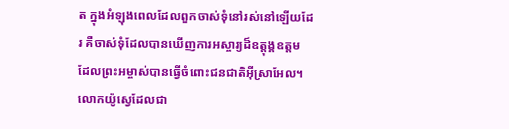ត ក្នុងអំឡុងពេលដែលពួកចាស់ទុំនៅរស់នៅឡើយដែរ គឺចាស់ទុំដែលបានឃើញការអស្ចារ្យដ៏ឧត្ដុង្គឧត្ដម ដែលព្រះអម្ចាស់បានធ្វើចំពោះជនជាតិអ៊ីស្រាអែល។ លោកយ៉ូស្វេដែលជា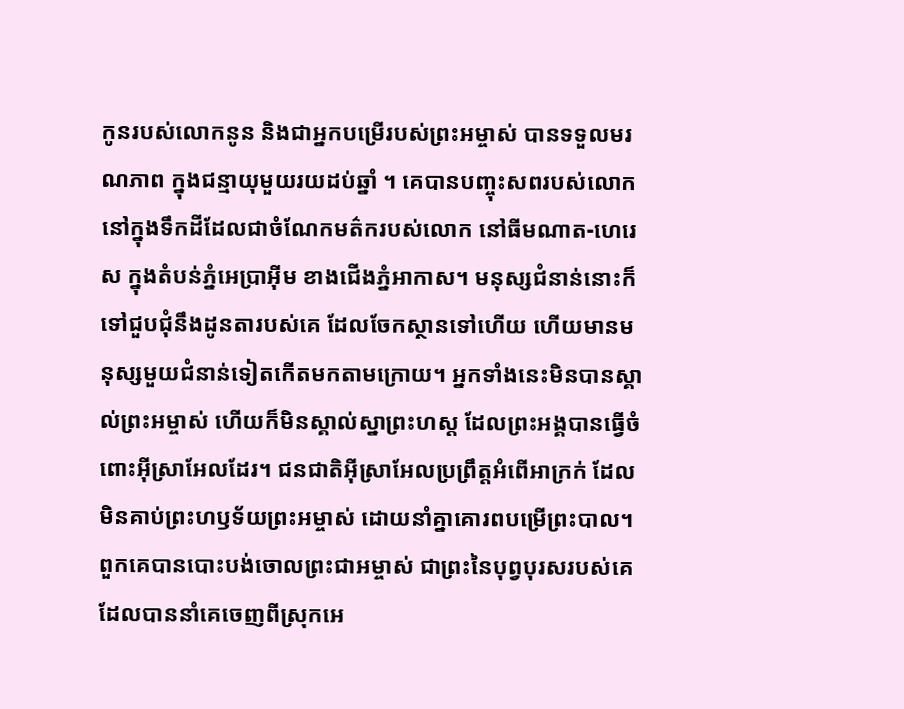កូនរបស់លោកនូន និងជាអ្នកបម្រើរបស់ព្រះអម្ចាស់ បានទទួលមរណភាព ក្នុងជន្មាយុមួយរយដប់ឆ្នាំ ។ គេបានបញ្ចុះសពរបស់លោកនៅក្នុងទឹកដីដែលជាចំណែកមត៌ករបស់លោក នៅធីមណាត-ហេរេស ក្នុងតំបន់ភ្នំអេប្រាអ៊ីម ខាងជើងភ្នំអាកាស។ មនុស្សជំនាន់នោះក៏ទៅជួបជុំនឹងដូនតារបស់គេ ដែលចែកស្ថានទៅហើយ ហើយមានមនុស្សមួយជំនាន់ទៀតកើតមកតាមក្រោយ។ អ្នកទាំងនេះមិនបានស្គាល់ព្រះអម្ចាស់ ហើយក៏មិនស្គាល់ស្នាព្រះហស្ដ ដែលព្រះអង្គបានធ្វើចំពោះអ៊ីស្រាអែលដែរ។ ជនជាតិអ៊ីស្រាអែលប្រព្រឹត្តអំពើអាក្រក់ ដែលមិនគាប់ព្រះហឫទ័យព្រះអម្ចាស់ ដោយនាំគ្នាគោរពបម្រើព្រះបាល។ ពួកគេបានបោះបង់ចោលព្រះជាអម្ចាស់ ជាព្រះនៃបុព្វបុរសរបស់គេ ដែលបាននាំគេចេញពីស្រុកអេ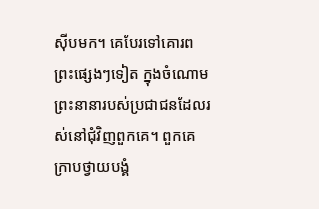ស៊ីបមក។ គេបែរទៅគោរពព្រះផ្សេងៗទៀត ក្នុងចំណោមព្រះនានារបស់ប្រជាជនដែលរស់នៅជុំវិញពួកគេ។ ពួកគេក្រាបថ្វាយបង្គំ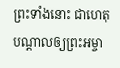ព្រះទាំងនោះ ជាហេតុបណ្ដាលឲ្យព្រះអម្ចា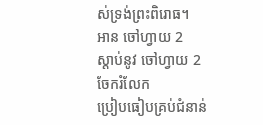ស់ទ្រង់ព្រះពិរោធ។
អាន ចៅហ្វាយ 2
ស្ដាប់នូវ ចៅហ្វាយ 2
ចែករំលែក
ប្រៀបធៀបគ្រប់ជំនាន់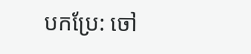បកប្រែ: ចៅ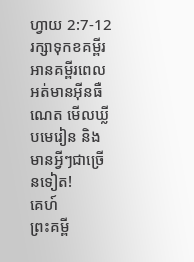ហ្វាយ 2:7-12
រក្សាទុកខគម្ពីរ អានគម្ពីរពេលអត់មានអ៊ីនធឺណេត មើលឃ្លីបមេរៀន និងមានអ្វីៗជាច្រើនទៀត!
គេហ៍
ព្រះគម្ពី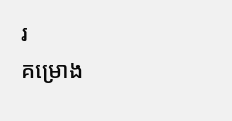រ
គម្រោង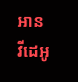អាន
វីដេអូ